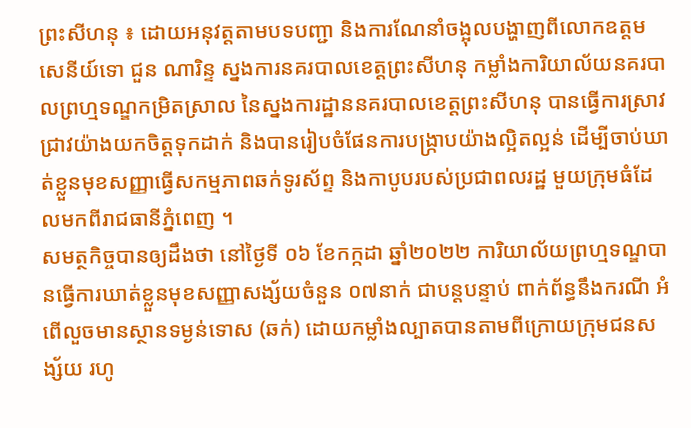ព្រះសីហនុ ៖ ដោយអនុវត្តតាមបទបញ្ជា និងការណែនាំចង្អុលបង្ហាញពីលោកឧត្តមសេនីយ៍ទោ ជួន ណារិន្ទ ស្នងការនគរបាលខេត្តព្រះសីហនុ កម្លាំងការិយាល័យនគរបាលព្រហ្មទណ្ឌកម្រិតស្រាល នៃស្នងការដ្ឋាននគរបាលខេត្តព្រះសីហនុ បានធ្វើការស្រាវជ្រាវយ៉ាងយកចិត្តទុកដាក់ និងបានរៀបចំផែនការបង្ក្រាបយ៉ាងល្អិតល្អន់ ដើម្បីចាប់ឃាត់ខ្លួនមុខសញ្ញាធ្វើសកម្មភាពឆក់ទូរស័ព្ទ និងកាបូបរបស់ប្រជាពលរដ្ឋ មួយក្រុមធំដែលមកពីរាជធានីភ្នំពេញ ។
សមត្ថកិច្ចបានឲ្យដឹងថា នៅថ្ងៃទី ០៦ ខែកក្កដា ឆ្នាំ២០២២ ការិយាល័យព្រហ្មទណ្ឌបានធ្វើការឃាត់ខ្លួនមុខសញ្ញាសង្ស័យចំនួន ០៧នាក់ ជាបន្តបន្ទាប់ ពាក់ព័ន្ធនឹងករណី អំពើលួចមានស្ថានទម្ងន់ទោស (ឆក់) ដោយកម្លាំងល្បាតបានតាមពីក្រោយក្រុមជនសង្ស័យ រហូ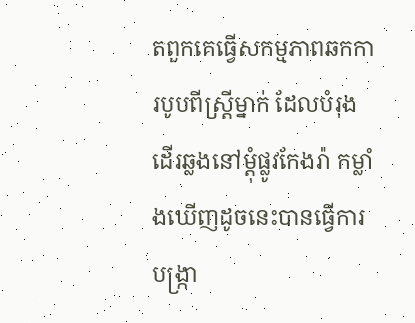តពួកគេធ្វើសកម្មភាពឆកការបូបពីស្ត្រីម្នាក់ ដែលបំរុងដើរឆ្លងនៅម្ដុំផ្លូវកែងរ៉ា កម្លាំងឃើញដូចនេះបានធ្វើការបង្ក្រា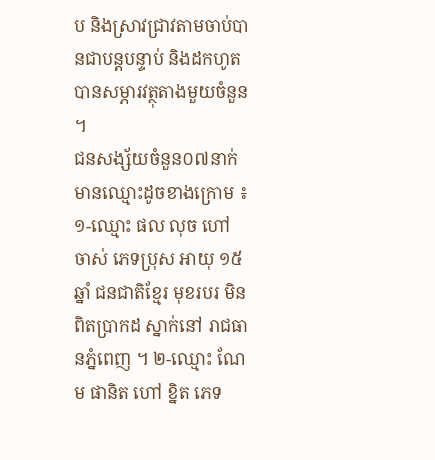ប និងស្រាវជ្រាវតាមចាប់បានជាបន្តបន្ទាប់ និងដកហូតបានសម្ភារវត្ថុតាងមួយចំនួន ។
ជនសង្ស័យចំនួន០៧នាក់ មានឈ្មោះដូចខាងក្រោម ៖ ១-ឈ្មោះ ផល លុច ហៅ ចាស់ ភេទប្រុស អាយុ ១៥ឆ្នាំ ជនជាតិខ្មែរ មុខរបរ មិនពិតប្រាកដ ស្នាក់នៅ រាជធានភ្នំពេញ ។ ២-ឈ្មោះ ណែម ផានិត ហៅ ខ្និត ភេទ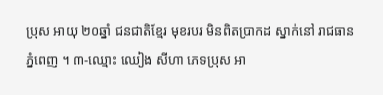ប្រុស អាយុ ២០ឆ្នាំ ជនជាតិខ្មែរ មុខរបរ មិនពិតប្រាកដ ស្នាក់នៅ រាជធានភ្នំពេញ ។ ៣-ឈ្មោះ ឈៀង សីហា ភេទប្រុស អា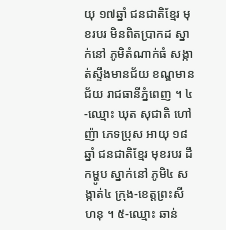យុ ១៧ឆ្នាំ ជនជាតិខ្មែរ មុខរបរ មិនពិតប្រាកដ ស្នាក់នៅ ភូមិតំណាក់ធំ សង្កាត់ស្ទឹងមានជ័យ ខណ្ឌមានជ័យ រាជធានីភ្នំពេញ ។ ៤-ឈ្មោះ ឃុត សុជាតិ ហៅ ញ៉ា ភេទប្រុស អាយុ ១៨ឆ្នាំ ជនជាតិខ្មែរ មុខរបរ ដឹកម្ហូប ស្នាក់នៅ ភូមិ៤ សង្កាត់៤ ក្រុង-ខេត្តព្រះសីហនុ ។ ៥-ឈ្មោះ ឆាន់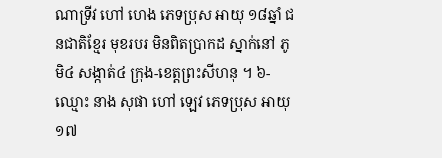ណាទ្រីវ ហៅ ហេង ភេទប្រុស អាយុ ១៨ឆ្នាំ ជនជាតិខ្មែរ មុខរបរ មិនពិតប្រាកដ ស្នាក់នៅ ភូមិ៤ សង្កាត់៤ ក្រុង-ខេត្តព្រះសីហនុ ។ ៦-ឈ្មោះ នាង សុផា ហៅ ឡេវ ភេទប្រុស អាយុ ១៧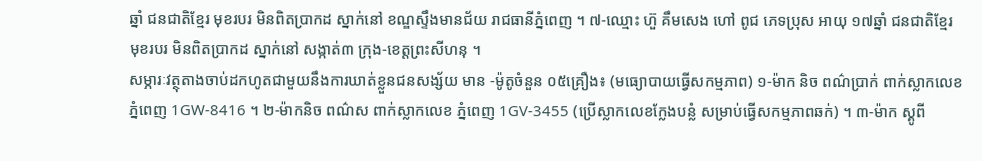ឆ្នាំ ជនជាតិខ្មែរ មុខរបរ មិនពិតប្រាកដ ស្នាក់នៅ ខណ្ឌស្ទឹងមានជ័យ រាជធានីភ្នំពេញ ។ ៧-ឈ្មោះ ហ៊ួ គឹមសេង ហៅ ពូជ ភេទប្រុស អាយុ ១៧ឆ្នាំ ជនជាតិខ្មែរ មុខរបរ មិនពិតប្រាកដ ស្នាក់នៅ សង្កាត់៣ ក្រុង-ខេត្តព្រះសីហនុ ។
សម្ភារៈវត្ថុតាងចាប់ដកហូតជាមួយនឹងការឃាត់ខ្លួនជនសង្ស័យ មាន -ម៉ូតូចំនួន ០៥គ្រឿង៖ (មធ្យោបាយធ្វើសកម្មភាព) ១-ម៉ាក និច ពណ៌ប្រាក់ ពាក់ស្លាកលេខ ភ្នំពេញ 1GW-8416 ។ ២-ម៉ាកនិច ពណ៌ស ពាក់ស្លាកលេខ ភ្នំពេញ 1GV-3455 (ប្រើស្លាកលេខក្លែងបន្លំ សម្រាប់ធ្វើសកម្មភាពឆក់) ។ ៣-ម៉ាក ស្គូពី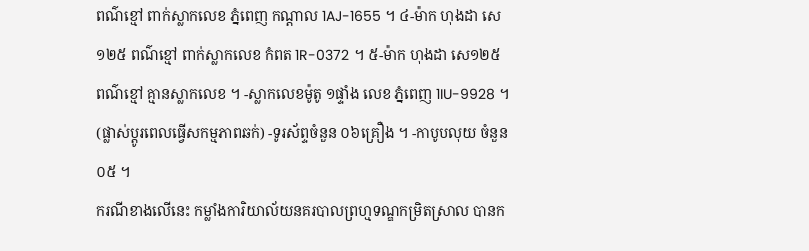ពណ៌ខ្មៅ ពាក់ស្លាកលេខ ភ្នំពេញ កណ្តាល 1AJ-1655 ។ ៤-ម៉ាក ហុងដា សេ១២៥ ពណ៌ខ្មៅ ពាក់ស្លាកលេខ កំពត 1R-0372 ។ ៥-ម៉ាក ហុងដា សេ១២៥ ពណ៌ខ្មៅ គ្មានស្លាកលេខ ។ -ស្លាកលេខម៉ូតូ ១ផ្ទាំង លេខ ភ្នំពេញ 1IU-9928 ។ (ផ្លាស់ប្តូរពេលធ្វើសកម្មភាពឆក់) -ទូរស័ព្ទចំនួន ០៦គ្រឿង ។ -កាបូបលុយ ចំនួន ០៥ ។
ករណីខាងលើនេះ កម្លាំងការិយាល័យនគរបាលព្រហ្មទណ្ឌកម្រិតស្រាល បានក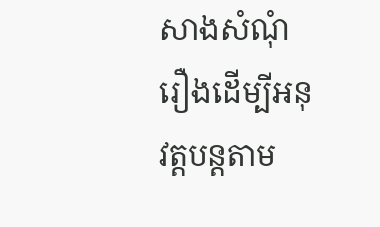សាងសំណុំរឿងដើម្បីអនុវត្តបន្តតាម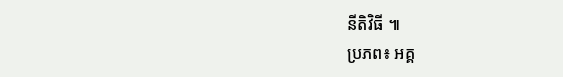នីតិវិធី ៕
ប្រភព៖ អគ្គ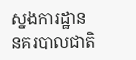ស្នងការដ្ឋាននគរបាលជាតិ